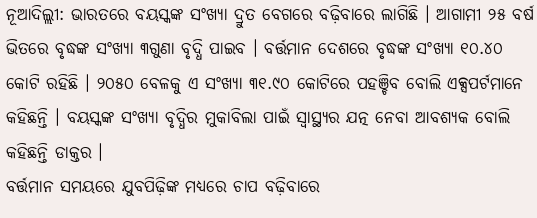ନୂଆଦିଲ୍ଲୀ: ଭାରତରେ ବୟସ୍କଙ୍କ ସଂଖ୍ୟା ଦ୍ରୁତ ବେଗରେ ବଢ଼ିବାରେ ଲାଗିଛି । ଆଗାମୀ ୨୫ ବର୍ଷ ଭିତରେ ବୃଦ୍ଧଙ୍କ ସଂଖ୍ୟା ୩ଗୁଣା ବୃଦ୍ଧି ପାଇବ । ବର୍ତ୍ତମାନ ଦେଶରେ ବୃଦ୍ଧଙ୍କ ସଂଖ୍ୟା ୧୦.୪୦ କୋଟି ରହିଛି । ୨୦୫୦ ବେଳକୁ ଏ ସଂଖ୍ୟା ୩୧.୯୦ କୋଟିରେ ପହଞ୍ଚିବ ବୋଲି ଏକ୍ସପର୍ଟମାନେ କହିଛନ୍ତି । ବୟସ୍କଙ୍କ ସଂଖ୍ୟା ବୃଦ୍ଧିର ମୁକାବିଲା ପାଇଁ ସ୍ୱାସ୍ଥ୍ୟର ଯତ୍ନ ନେବା ଆବଶ୍ୟକ ବୋଲି କହିଛନ୍ତି ଡାକ୍ତର ।
ବର୍ତ୍ତମାନ ସମୟରେ ଯୁବପିଢ଼ିଙ୍କ ମଧ୍ୟରେ ଚାପ ବଢ଼ିବାରେ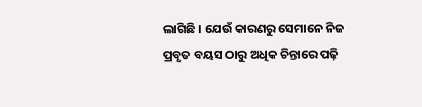ଲାଗିଛି । ଯେଉଁ କାରଣରୁ ସେମାନେ ନିଜ ପ୍ରବୃତ ବୟସ ଠାରୁ ଅଧିକ ଚିନ୍ତାରେ ପଢ଼ି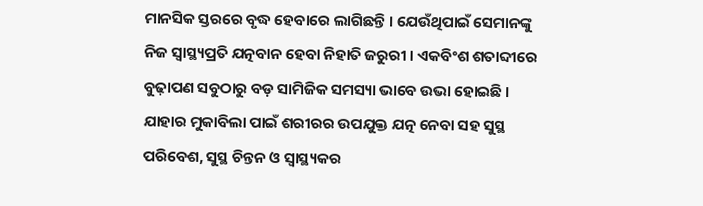ମାନସିକ ସ୍ତରରେ ବୃଦ୍ଧ ହେବାରେ ଲାଗିଛନ୍ତି । ଯେଉଁଥିପାଇଁ ସେମାନଙ୍କୁ ନିଜ ସ୍ୱାସ୍ଥ୍ୟପ୍ରତି ଯତ୍ନବାନ ହେବା ନିହାତି ଜରୁରୀ । ଏକବିଂଶ ଶତାବ୍ଦୀରେ ବୁଢ଼ାପଣ ସବୁଠାରୁ ବଡ଼ ସାମିଜିକ ସମସ୍ୟା ଭାବେ ଉଭା ହୋଇଛି । ଯାହାର ମୁକାବିଲା ପାଇଁ ଶରୀରର ଉପଯୁକ୍ତ ଯତ୍ନ ନେବା ସହ ସୁସ୍ଥ ପରିବେଶ, ସୁସ୍ଥ ଚିନ୍ତନ ଓ ସ୍ୱାସ୍ଥ୍ୟକର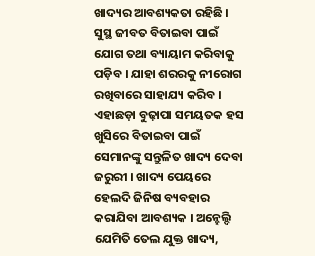ଖାଦ୍ୟର ଆବଶ୍ୟକତା ରହିଛି ।
ସୁସ୍ଥ ଜୀବତ ବିତାଇବା ପାଇଁ ଯୋଗ ତଥା ବ୍ୟାୟାମ କରିବାକୁ ପଡ଼ିବ । ଯାହା ଶରରକୁ ନୀରୋଗ ରଖିବାରେ ସାହାଯ୍ୟ କରିବ । ଏହାଛଡ଼ା ବୁଢ଼ାପା ସମୟତକ ହସ ଖୁସିରେ ବିତାଇବା ପାଇଁ ସେମାନଙ୍କୁ ସନ୍ତୁଳିତ ଖାଦ୍ୟ ଦେବା ଜରୁରୀ । ଖାଦ୍ୟ ପେୟରେ ହେଲଦି ଜିନିଷ ବ୍ୟବହାର କରାଯିବା ଆବଶ୍ୟକ । ଅନ୍ହେଲ୍ଦି ଯେମିତି ତେଲ ଯୁକ୍ତ ଖାଦ୍ୟ,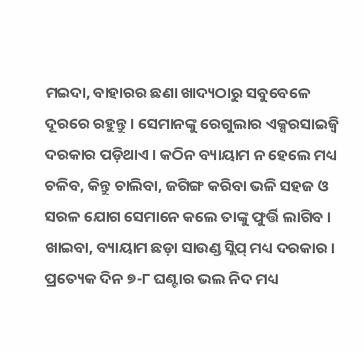ମଇଦା, ବାହାରର ଛଣା ଖାଦ୍ୟଠାରୁ ସବୁବେଳେ ଦୂରରେ ରହୁନ୍ତୁ । ସେମାନଙ୍କୁ ରେଗୁଲାର ଏକ୍ସରସାଇଜ୍ବି ଦରକାର ପଡ଼ିଥାଏ । କଠିନ ବ୍ୟାୟାମ ନ ହେଲେ ମଧ୍ୟ ଚଳିବ, କିନ୍ତୁ ଚାଲିବା, ଜଗିଙ୍ଗ କରିବା ଭଳି ସହଜ ଓ ସରଳ ଯୋଗ ସେମାନେ କଲେ ତାଙ୍କୁ ଫୁର୍ତ୍ତି ଲାଗିବ । ଖାଇବା, ବ୍ୟାୟାମ ଛଡ଼ା ସାଉଣ୍ଡ ସ୍ଲିପ୍ ମଧ୍ୟ ଦରକାର । ପ୍ରତ୍ୟେକ ଦିନ ୭-୮ ଘଣ୍ଟାର ଭଲ ନିଦ ମଧ୍ୟ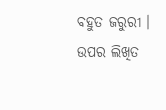ବହୁତ ଜରୁରୀ । ଉପର ଲିଖିତ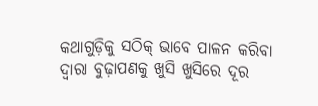କଥାଗୁଡ଼ିକୁ ସଠିକ୍ ଭାବେ ପାଳନ କରିବା ଦ୍ୱାରା ବୁଢ଼ାପଣକୁ ଖୁସି ଖୁସିରେ ଦୂର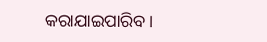କରାଯାଇପାରିବ ।